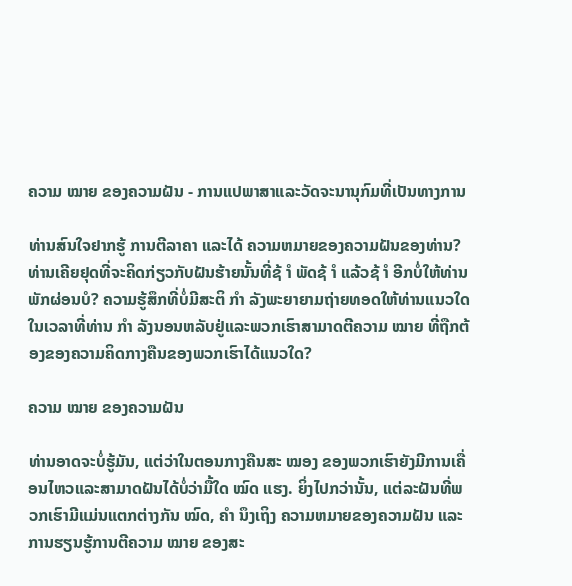ຄວາມ ໝາຍ ຂອງຄວາມຝັນ - ການແປພາສາແລະວັດຈະນານຸກົມທີ່ເປັນທາງການ

ທ່ານສົນໃຈຢາກຮູ້ ການຕີລາຄາ ແລະໄດ້ ຄວາມຫມາຍຂອງຄວາມຝັນຂອງທ່ານ? ທ່ານເຄີຍຢຸດທີ່ຈະຄິດກ່ຽວກັບຝັນຮ້າຍນັ້ນທີ່ຊ້ ຳ ພັດຊ້ ຳ ແລ້ວຊ້ ຳ ອີກບໍ່ໃຫ້ທ່ານພັກຜ່ອນບໍ? ຄວາມຮູ້ສຶກທີ່ບໍ່ມີສະຕິ ກຳ ລັງພະຍາຍາມຖ່າຍທອດໃຫ້ທ່ານແນວໃດໃນເວລາທີ່ທ່ານ ກຳ ລັງນອນຫລັບຢູ່ແລະພວກເຮົາສາມາດຕີຄວາມ ໝາຍ ທີ່ຖືກຕ້ອງຂອງຄວາມຄິດກາງຄືນຂອງພວກເຮົາໄດ້ແນວໃດ?

ຄວາມ ໝາຍ ຂອງຄວາມຝັນ

ທ່ານອາດຈະບໍ່ຮູ້ມັນ, ແຕ່ວ່າໃນຕອນກາງຄືນສະ ໝອງ ຂອງພວກເຮົາຍັງມີການເຄື່ອນໄຫວແລະສາມາດຝັນໄດ້ບໍ່ວ່າມື້ໃດ ໝົດ ແຮງ. ຍິ່ງໄປກວ່ານັ້ນ, ແຕ່ລະຝັນທີ່ພວກເຮົາມີແມ່ນແຕກຕ່າງກັນ ໝົດ, ຄຳ ນຶງເຖິງ ຄວາມຫມາຍຂອງຄວາມຝັນ ແລະການຮຽນຮູ້ການຕີຄວາມ ໝາຍ ຂອງສະ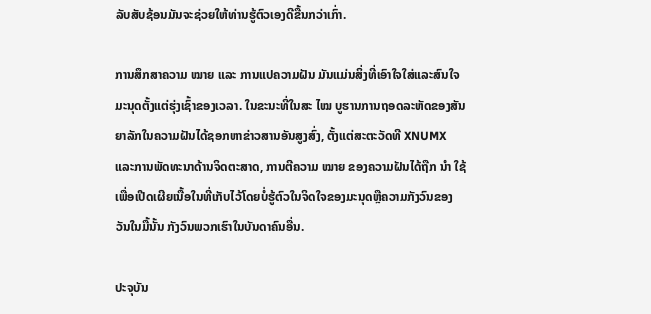ລັບສັບຊ້ອນມັນຈະຊ່ວຍໃຫ້ທ່ານຮູ້ຕົວເອງດີຂື້ນກວ່າເກົ່າ.

ການສຶກສາຄວາມ ໝາຍ ແລະ ການແປຄວາມຝັນ ມັນແມ່ນສິ່ງທີ່ເອົາໃຈໃສ່ແລະສົນໃຈມະນຸດຕັ້ງແຕ່ຮຸ່ງເຊົ້າຂອງເວລາ. ໃນຂະນະທີ່ໃນສະ ໄໝ ບູຮານການຖອດລະຫັດຂອງສັນຍາລັກໃນຄວາມຝັນໄດ້ຊອກຫາຂ່າວສານອັນສູງສົ່ງ, ຕັ້ງແຕ່ສະຕະວັດທີ XNUMX ແລະການພັດທະນາດ້ານຈິດຕະສາດ, ການຕີຄວາມ ໝາຍ ຂອງຄວາມຝັນໄດ້ຖືກ ນຳ ໃຊ້ເພື່ອເປີດເຜີຍເນື້ອໃນທີ່ເກັບໄວ້ໂດຍບໍ່ຮູ້ຕົວໃນຈິດໃຈຂອງມະນຸດຫຼືຄວາມກັງວົນຂອງວັນໃນມື້ນັ້ນ ກັງວົນພວກເຮົາໃນບັນດາຄົນອື່ນ.

ປະຈຸບັນ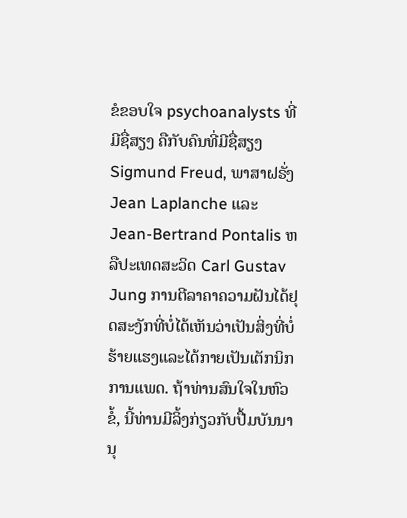ຂໍຂອບໃຈ psychoanalysts ທີ່ມີຊື່ສຽງ ຄືກັບຄົນທີ່ມີຊື່ສຽງ Sigmund Freud, ພາສາຝຣັ່ງ Jean Laplanche ແລະ Jean-Bertrand Pontalis ຫລືປະເທດສະວິດ Carl Gustav Jung ການຕີລາຄາຄວາມຝັນໄດ້ຢຸດສະງັກທີ່ບໍ່ໄດ້ເຫັນວ່າເປັນສິ່ງທີ່ບໍ່ຮ້າຍແຮງແລະໄດ້ກາຍເປັນເຕັກນິກການແພດ. ຖ້າທ່ານສົນໃຈໃນຫົວຂໍ້, ນີ້ທ່ານມີລິ້ງກ່ຽວກັບປື້ມບັນນານຸ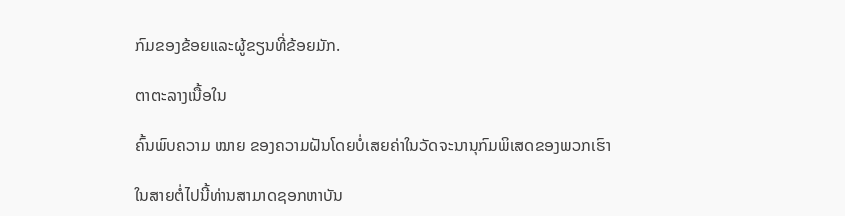ກົມຂອງຂ້ອຍແລະຜູ້ຂຽນທີ່ຂ້ອຍມັກ.

ຕາຕະລາງເນື້ອໃນ

ຄົ້ນພົບຄວາມ ໝາຍ ຂອງຄວາມຝັນໂດຍບໍ່ເສຍຄ່າໃນວັດຈະນານຸກົມພິເສດຂອງພວກເຮົາ

ໃນສາຍຕໍ່ໄປນີ້ທ່ານສາມາດຊອກຫາບັນ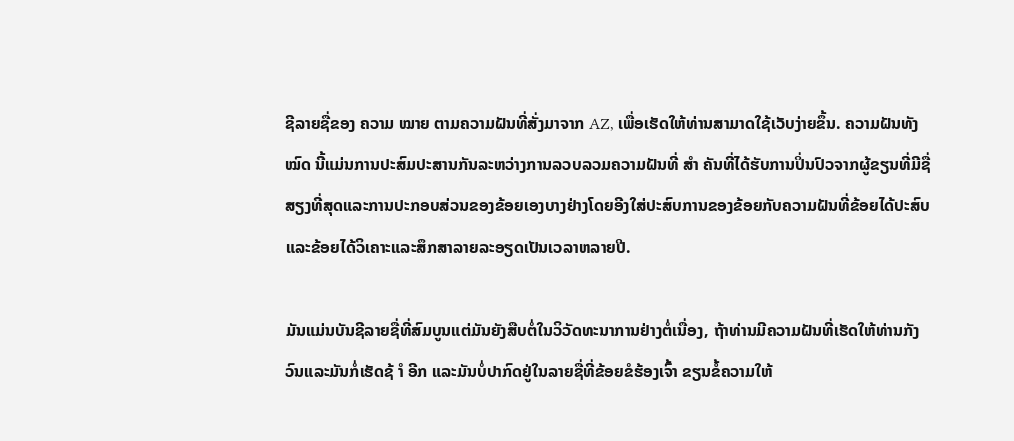ຊີລາຍຊື່ຂອງ ຄວາມ ໝາຍ ຕາມຄວາມຝັນທີ່ສັ່ງມາຈາກ AZ, ເພື່ອເຮັດໃຫ້ທ່ານສາມາດໃຊ້ເວັບງ່າຍຂຶ້ນ. ຄວາມຝັນທັງ ໝົດ ນີ້ແມ່ນການປະສົມປະສານກັນລະຫວ່າງການລວບລວມຄວາມຝັນທີ່ ສຳ ຄັນທີ່ໄດ້ຮັບການປິ່ນປົວຈາກຜູ້ຂຽນທີ່ມີຊື່ສຽງທີ່ສຸດແລະການປະກອບສ່ວນຂອງຂ້ອຍເອງບາງຢ່າງໂດຍອີງໃສ່ປະສົບການຂອງຂ້ອຍກັບຄວາມຝັນທີ່ຂ້ອຍໄດ້ປະສົບແລະຂ້ອຍໄດ້ວິເຄາະແລະສຶກສາລາຍລະອຽດເປັນເວລາຫລາຍປີ.

ມັນແມ່ນບັນຊີລາຍຊື່ທີ່ສົມບູນແຕ່ມັນຍັງສືບຕໍ່ໃນວິວັດທະນາການຢ່າງຕໍ່ເນື່ອງ, ຖ້າທ່ານມີຄວາມຝັນທີ່ເຮັດໃຫ້ທ່ານກັງວົນແລະມັນກໍ່ເຮັດຊ້ ຳ ອີກ ແລະມັນບໍ່ປາກົດຢູ່ໃນລາຍຊື່ທີ່ຂ້ອຍຂໍຮ້ອງເຈົ້າ ຂຽນຂໍ້ຄວາມໃຫ້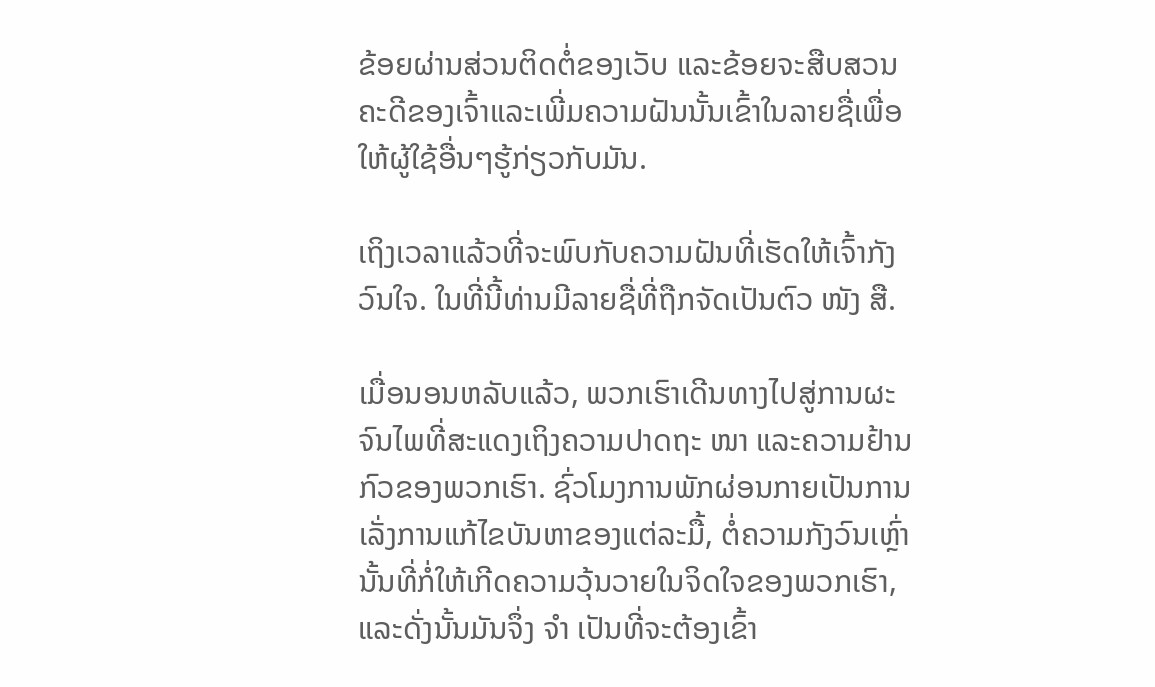ຂ້ອຍຜ່ານສ່ວນຕິດຕໍ່ຂອງເວັບ ແລະຂ້ອຍຈະສືບສວນຄະດີຂອງເຈົ້າແລະເພີ່ມຄວາມຝັນນັ້ນເຂົ້າໃນລາຍຊື່ເພື່ອໃຫ້ຜູ້ໃຊ້ອື່ນໆຮູ້ກ່ຽວກັບມັນ.

ເຖິງເວລາແລ້ວທີ່ຈະພົບກັບຄວາມຝັນທີ່ເຮັດໃຫ້ເຈົ້າກັງວົນໃຈ. ໃນທີ່ນີ້ທ່ານມີລາຍຊື່ທີ່ຖືກຈັດເປັນຕົວ ໜັງ ສື.

ເມື່ອນອນຫລັບແລ້ວ, ພວກເຮົາເດີນທາງໄປສູ່ການຜະຈົນໄພທີ່ສະແດງເຖິງຄວາມປາດຖະ ໜາ ແລະຄວາມຢ້ານກົວຂອງພວກເຮົາ. ຊົ່ວໂມງການພັກຜ່ອນກາຍເປັນການເລັ່ງການແກ້ໄຂບັນຫາຂອງແຕ່ລະມື້, ຕໍ່ຄວາມກັງວົນເຫຼົ່ານັ້ນທີ່ກໍ່ໃຫ້ເກີດຄວາມວຸ້ນວາຍໃນຈິດໃຈຂອງພວກເຮົາ, ແລະດັ່ງນັ້ນມັນຈຶ່ງ ຈຳ ເປັນທີ່ຈະຕ້ອງເຂົ້າ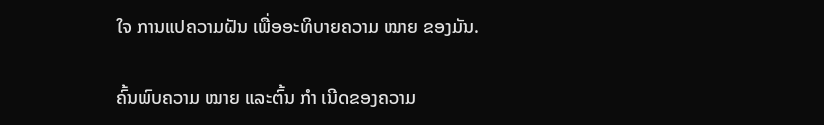ໃຈ ການແປຄວາມຝັນ ເພື່ອອະທິບາຍຄວາມ ໝາຍ ຂອງມັນ.

ຄົ້ນພົບຄວາມ ໝາຍ ແລະຕົ້ນ ກຳ ເນີດຂອງຄວາມ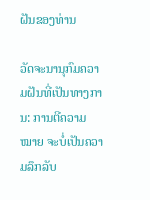ຝັນຂອງທ່ານ

ວັດຈະນານຸກົມຄວາມຝັນທີ່ເປັນທາງການ: ການຕີຄວາມ ໝາຍ ຈະບໍ່ເປັນຄວາມລຶກລັບ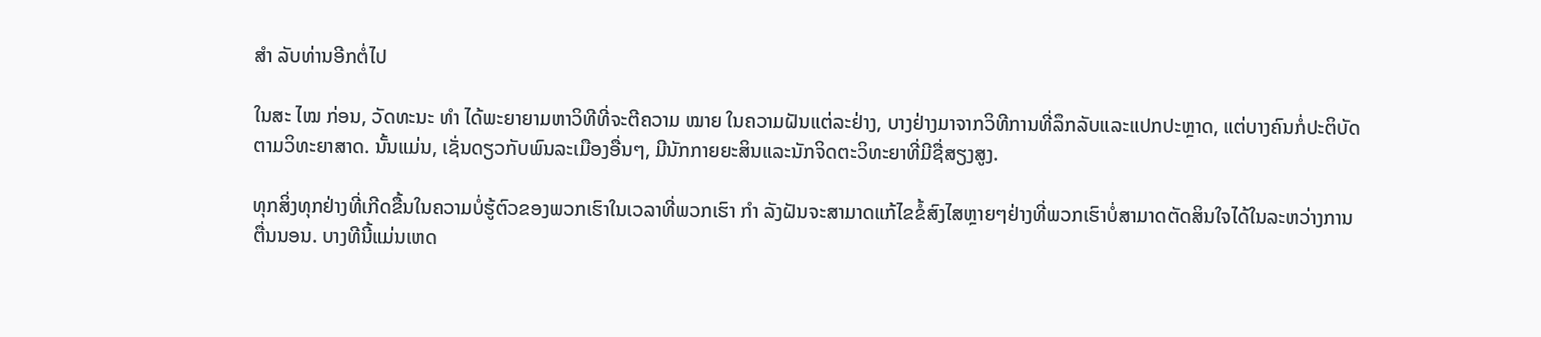ສຳ ລັບທ່ານອີກຕໍ່ໄປ

ໃນສະ ໄໝ ກ່ອນ, ວັດທະນະ ທຳ ໄດ້ພະຍາຍາມຫາວິທີທີ່ຈະຕີຄວາມ ໝາຍ ໃນຄວາມຝັນແຕ່ລະຢ່າງ, ບາງຢ່າງມາຈາກວິທີການທີ່ລຶກລັບແລະແປກປະຫຼາດ, ແຕ່ບາງຄົນກໍ່ປະຕິບັດຕາມວິທະຍາສາດ. ນັ້ນແມ່ນ, ເຊັ່ນດຽວກັບພົນລະເມືອງອື່ນໆ, ມີນັກກາຍຍະສິນແລະນັກຈິດຕະວິທະຍາທີ່ມີຊື່ສຽງສູງ.

ທຸກສິ່ງທຸກຢ່າງທີ່ເກີດຂື້ນໃນຄວາມບໍ່ຮູ້ຕົວຂອງພວກເຮົາໃນເວລາທີ່ພວກເຮົາ ກຳ ລັງຝັນຈະສາມາດແກ້ໄຂຂໍ້ສົງໄສຫຼາຍໆຢ່າງທີ່ພວກເຮົາບໍ່ສາມາດຕັດສິນໃຈໄດ້ໃນລະຫວ່າງການຕື່ນນອນ. ບາງທີນີ້ແມ່ນເຫດ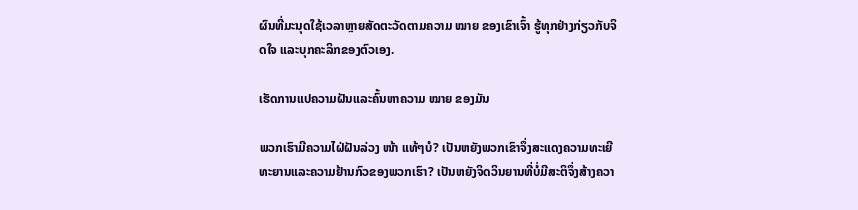ຜົນທີ່ມະນຸດໃຊ້ເວລາຫຼາຍສັດຕະວັດຕາມຄວາມ ໝາຍ ຂອງເຂົາເຈົ້າ ຮູ້ທຸກຢ່າງກ່ຽວກັບຈິດໃຈ ແລະບຸກຄະລິກຂອງຕົວເອງ.

ເຮັດການແປຄວາມຝັນແລະຄົ້ນຫາຄວາມ ໝາຍ ຂອງມັນ

ພວກເຮົາມີຄວາມໄຝ່ຝັນລ່ວງ ໜ້າ ແທ້ໆບໍ? ເປັນຫຍັງພວກເຂົາຈຶ່ງສະແດງຄວາມທະເຍີທະຍານແລະຄວາມຢ້ານກົວຂອງພວກເຮົາ? ເປັນຫຍັງຈິດວິນຍານທີ່ບໍ່ມີສະຕິຈຶ່ງສ້າງຄວາ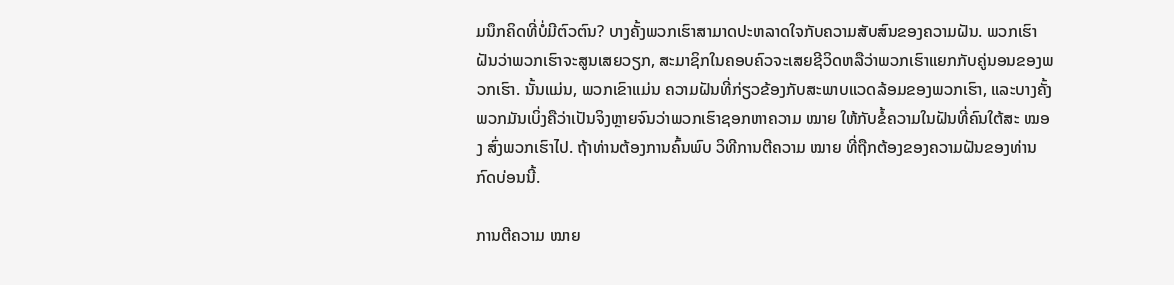ມນຶກຄິດທີ່ບໍ່ມີຕົວຕົນ? ບາງຄັ້ງພວກເຮົາສາມາດປະຫລາດໃຈກັບຄວາມສັບສົນຂອງຄວາມຝັນ. ພວກເຮົາຝັນວ່າພວກເຮົາຈະສູນເສຍວຽກ, ສະມາຊິກໃນຄອບຄົວຈະເສຍຊີວິດຫລືວ່າພວກເຮົາແຍກກັບຄູ່ນອນຂອງພວກເຮົາ. ນັ້ນແມ່ນ, ພວກເຂົາແມ່ນ ຄວາມຝັນທີ່ກ່ຽວຂ້ອງກັບສະພາບແວດລ້ອມຂອງພວກເຮົາ, ແລະບາງຄັ້ງພວກມັນເບິ່ງຄືວ່າເປັນຈິງຫຼາຍຈົນວ່າພວກເຮົາຊອກຫາຄວາມ ໝາຍ ໃຫ້ກັບຂໍ້ຄວາມໃນຝັນທີ່ຄົນໃຕ້ສະ ໝອງ ສົ່ງພວກເຮົາໄປ. ຖ້າທ່ານຕ້ອງການຄົ້ນພົບ ວິທີການຕີຄວາມ ໝາຍ ທີ່ຖືກຕ້ອງຂອງຄວາມຝັນຂອງທ່ານກົດບ່ອນນີ້.

ການຕີຄວາມ ໝາຍ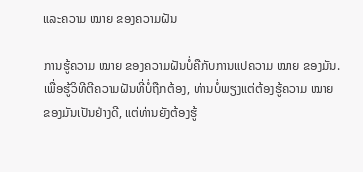ແລະຄວາມ ໝາຍ ຂອງຄວາມຝັນ

ການຮູ້ຄວາມ ໝາຍ ຂອງຄວາມຝັນບໍ່ຄືກັບການແປຄວາມ ໝາຍ ຂອງມັນ. ເພື່ອຮູ້ວິທີຕີຄວາມຝັນທີ່ບໍ່ຖືກຕ້ອງ, ທ່ານບໍ່ພຽງແຕ່ຕ້ອງຮູ້ຄວາມ ໝາຍ ຂອງມັນເປັນຢ່າງດີ, ແຕ່ທ່ານຍັງຕ້ອງຮູ້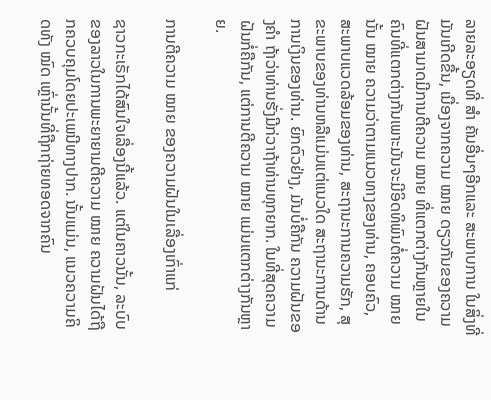ລາຍລະອຽດທີ່ ສຳ ຄັນອື່ນໆອີກແລະ ສະພາບການ ໃນສິ່ງທີ່ມັນເກີດຂື້ນ, ເນື່ອງຈາກຄວາມ ໝາຍ ດຽວກັນຂອງຄວາມຝັນສາມາດມີການຕີຄວາມ ໝາຍ ທີ່ແຕກຕ່າງກັນຫຼາຍໃນຄົນທີ່ແຕກຕ່າງກັນເພາະມັນຈະມີອິດທິພົນຕໍ່ຄວາມ ໝາຍ ນັ້ນ ໝາຍ ຄວາມວ່າຕາມແນວທາງຂອງທ່ານ, ຄອບຄົວ, ສະພາບແວດລ້ອມຂອງທ່ານ, ສະຖານະການຄວາມຮັກ, ສຸຂະພາບຂອງທ່ານຫລືແມ່ນແຕ່ແນວໃດ ສະຖານະການດ້ານການເງິນຂອງທ່ານ. ຍົກຕົວຢ່າງ, ມັນບໍ່ຄືກັນ ຄວາມຝັນຂອງຄໍາ ຖ້າວ່າທ່ານຮັ່ງມີກ່ວາຖ້າທ່ານທຸກຍາກ. ໃນທີ່ສຸດຄວາມຝັນກໍ່ຄືກັນ, ແຕ່ການຕີຄວາມ ໝາຍ ແມ່ນແຕກຕ່າງກັນຫຼາຍ.

ການຕີຄວາມ ໝາຍ ຂອງຄວາມຝັນໃນເລື່ອງເກົ່າແກ່

ຊາວກະເຣັກໄດ້ສົນໃຈເລື່ອງນີ້ແລ້ວ. ແຕ່ໃນຄາວນັ້ນ, ລະບົບຂອງລາວໃນການພະຍາຍາມຕີຄວາມ ໝາຍ ຄວາມຝັນໄດ້ຖືກຄວບຄຸມໂດຍປະເພນີທາງປາກ. ນັ້ນແມ່ນ, ແນວຄວາມຄິດທັງ ໝົດ ເຫຼົ່ານັ້ນທີ່ຖືກຖ່າຍທອດຈາກຄົນ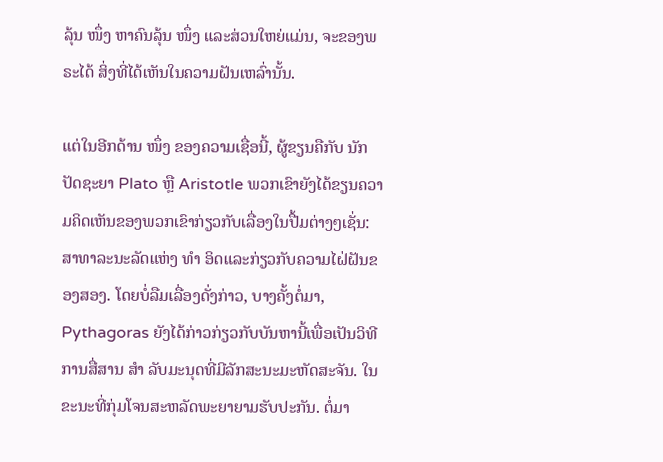ລຸ້ນ ໜຶ່ງ ຫາຄົນລຸ້ນ ໜຶ່ງ ແລະສ່ວນໃຫຍ່ແມ່ນ, ຈະຂອງພຣະໄດ້ ສິ່ງທີ່ໄດ້ເຫັນໃນຄວາມຝັນເຫລົ່ານັ້ນ.

ແຕ່ໃນອີກດ້ານ ໜຶ່ງ ຂອງຄວາມເຊື່ອນີ້, ຜູ້ຂຽນຄືກັບ ນັກປັດຊະຍາ Plato ຫຼື Aristotle ພວກເຂົາຍັງໄດ້ຂຽນຄວາມຄິດເຫັນຂອງພວກເຂົາກ່ຽວກັບເລື່ອງໃນປື້ມຕ່າງໆເຊັ່ນ: ສາທາລະນະລັດແຫ່ງ ທຳ ອິດແລະກ່ຽວກັບຄວາມໄຝ່ຝັນຂອງສອງ. ໂດຍບໍ່ລືມເລື່ອງດັ່ງກ່າວ, ບາງຄັ້ງຕໍ່ມາ, Pythagoras ຍັງໄດ້ກ່າວກ່ຽວກັບບັນຫານີ້ເພື່ອເປັນວິທີການສື່ສານ ສຳ ລັບມະນຸດທີ່ມີລັກສະນະມະຫັດສະຈັນ. ໃນຂະນະທີ່ກຸ່ມໂຈນສະຫລັດພະຍາຍາມຮັບປະກັນ. ຕໍ່ມາ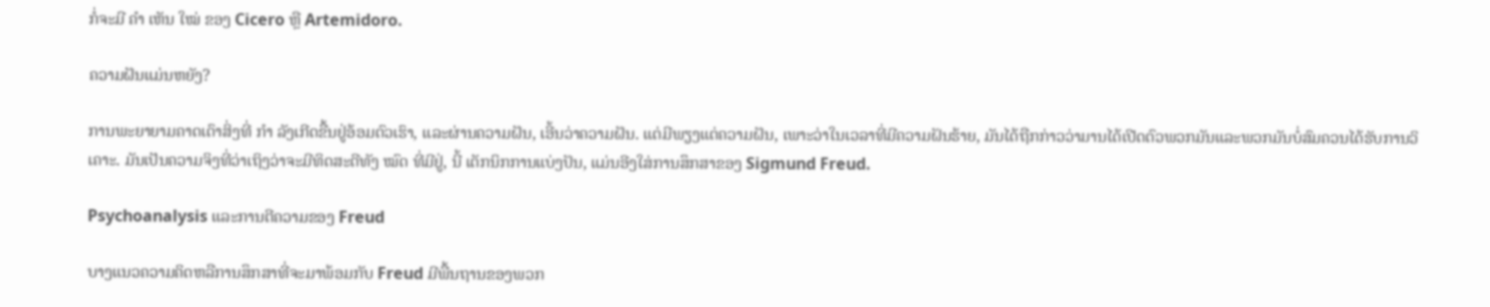ກໍ່ຈະມີ ຄຳ ເຫັນ ໃໝ່ ຂອງ Cicero ຫຼື Artemidoro.

ຄວາມຝັນແມ່ນຫຍັງ?

ການພະຍາຍາມຄາດເດົາສິ່ງທີ່ ກຳ ລັງເກີດຂື້ນຢູ່ອ້ອມຕົວເຮົາ, ແລະຜ່ານຄວາມຝັນ, ເອີ້ນວ່າຄວາມຝັນ. ແຕ່ມີພຽງແຕ່ຄວາມຝັນ, ເພາະວ່າໃນເວລາທີ່ມີຄວາມຝັນຮ້າຍ, ມັນໄດ້ຖືກກ່າວວ່າມານໄດ້ເປີດຕົວພວກມັນແລະພວກມັນບໍ່ສົມຄວນໄດ້ຮັບການວິເຄາະ. ມັນເປັນຄວາມຈິງທີ່ວ່າເຖິງວ່າຈະມີທິດສະດີທັງ ໝົດ ທີ່ມີຢູ່, ນີ້ ເຕັກນິກການແບ່ງປັນ, ແມ່ນອີງໃສ່ການສຶກສາຂອງ Sigmund Freud.

Psychoanalysis ແລະການຕີຄວາມຂອງ Freud

ບາງແນວຄວາມຄິດຫລືການສຶກສາທີ່ຈະມາພ້ອມກັບ Freud ມີພື້ນຖານຂອງພວກ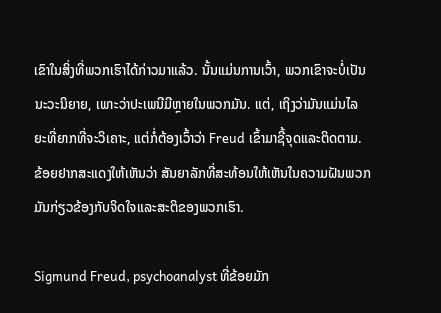ເຂົາໃນສິ່ງທີ່ພວກເຮົາໄດ້ກ່າວມາແລ້ວ. ນັ້ນແມ່ນການເວົ້າ, ພວກເຂົາຈະບໍ່ເປັນນະວະນິຍາຍ, ເພາະວ່າປະເພນີມີຫຼາຍໃນພວກມັນ. ແຕ່, ເຖິງວ່າມັນແມ່ນໄລຍະທີ່ຍາກທີ່ຈະວິເຄາະ, ແຕ່ກໍ່ຕ້ອງເວົ້າວ່າ Freud ເຂົ້າມາຊີ້ຈຸດແລະຕິດຕາມ. ຂ້ອຍຢາກສະແດງໃຫ້ເຫັນວ່າ ສັນຍາລັກທີ່ສະທ້ອນໃຫ້ເຫັນໃນຄວາມຝັນພວກມັນກ່ຽວຂ້ອງກັບຈິດໃຈແລະສະຕິຂອງພວກເຮົາ.

Sigmund Freud, psychoanalyst ທີ່ຂ້ອຍມັກ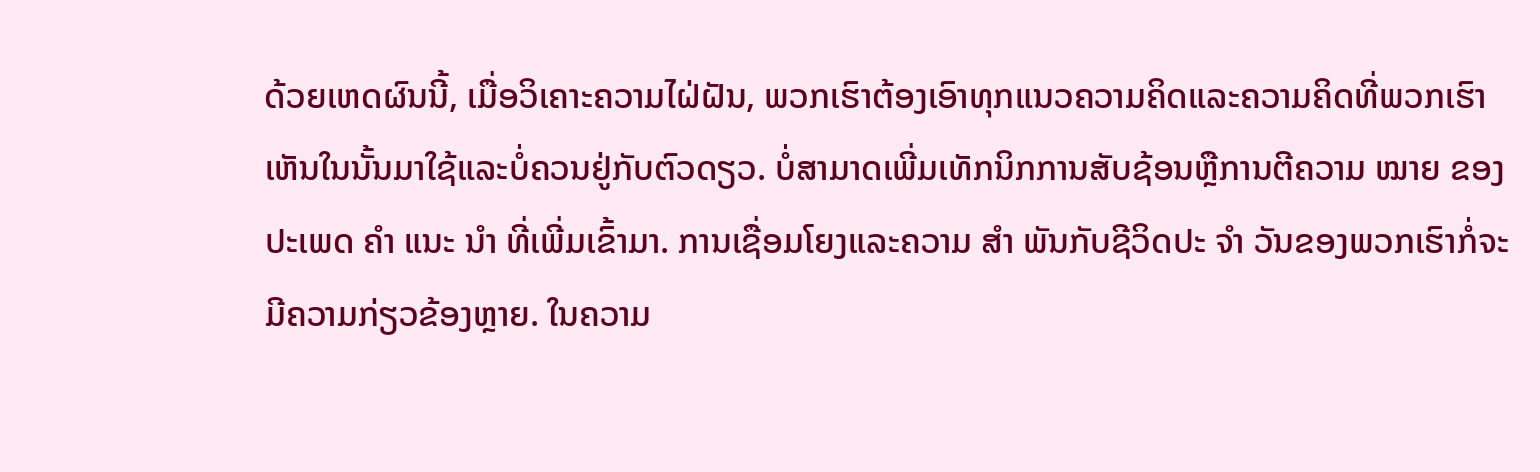ດ້ວຍເຫດຜົນນີ້, ເມື່ອວິເຄາະຄວາມໄຝ່ຝັນ, ພວກເຮົາຕ້ອງເອົາທຸກແນວຄວາມຄິດແລະຄວາມຄິດທີ່ພວກເຮົາເຫັນໃນນັ້ນມາໃຊ້ແລະບໍ່ຄວນຢູ່ກັບຕົວດຽວ. ບໍ່ສາມາດເພີ່ມເທັກນິກການສັບຊ້ອນຫຼືການຕີຄວາມ ໝາຍ ຂອງປະເພດ ຄຳ ແນະ ນຳ ທີ່ເພີ່ມເຂົ້າມາ. ການເຊື່ອມໂຍງແລະຄວາມ ສຳ ພັນກັບຊີວິດປະ ຈຳ ວັນຂອງພວກເຮົາກໍ່ຈະມີຄວາມກ່ຽວຂ້ອງຫຼາຍ. ໃນຄວາມ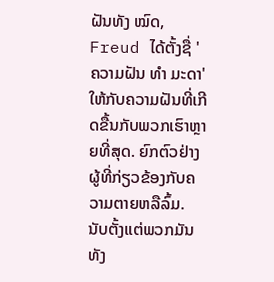ຝັນທັງ ໝົດ, Freud ໄດ້ຕັ້ງຊື່ 'ຄວາມຝັນ ທຳ ມະດາ' ໃຫ້ກັບຄວາມຝັນທີ່ເກີດຂື້ນກັບພວກເຮົາຫຼາຍທີ່ສຸດ. ຍົກຕົວຢ່າງຜູ້ທີ່ກ່ຽວຂ້ອງກັບຄວາມຕາຍຫລືລົ້ມ. ນັບຕັ້ງແຕ່ພວກມັນທັງ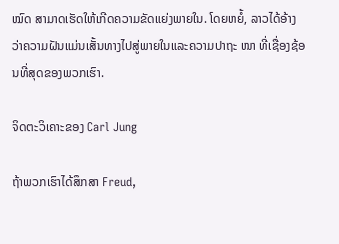ໝົດ ສາມາດເຮັດໃຫ້ເກີດຄວາມຂັດແຍ່ງພາຍໃນ. ໂດຍຫຍໍ້, ລາວໄດ້ອ້າງວ່າຄວາມຝັນແມ່ນເສັ້ນທາງໄປສູ່ພາຍໃນແລະຄວາມປາຖະ ໜາ ທີ່ເຊື່ອງຊ້ອນທີ່ສຸດຂອງພວກເຮົາ.

ຈິດຕະວິເຄາະຂອງ Carl Jung

ຖ້າພວກເຮົາໄດ້ສຶກສາ Freud,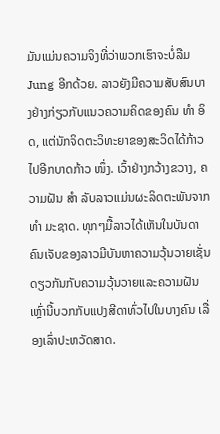ມັນແມ່ນຄວາມຈິງທີ່ວ່າພວກເຮົາຈະບໍ່ລືມ Jung ອີກດ້ວຍ. ລາວຍັງມີຄວາມສັບສົນບາງຢ່າງກ່ຽວກັບແນວຄວາມຄິດຂອງຄົນ ທຳ ອິດ, ແຕ່ນັກຈິດຕະວິທະຍາຂອງສະວິດໄດ້ກ້າວໄປອີກບາດກ້າວ ໜຶ່ງ. ເວົ້າຢ່າງກວ້າງຂວາງ, ຄວາມຝັນ ສຳ ລັບລາວແມ່ນຜະລິດຕະພັນຈາກ ທຳ ມະຊາດ. ທຸກໆມື້ລາວໄດ້ເຫັນໃນບັນດາຄົນເຈັບຂອງລາວມີບັນຫາຄວາມວຸ້ນວາຍເຊັ່ນດຽວກັນກັບຄວາມວຸ້ນວາຍແລະຄວາມຝັນເຫຼົ່ານີ້ບວກກັບແປງສີດາທົ່ວໄປໃນບາງຄົນ ເລື່ອງເລົ່າປະຫວັດສາດ.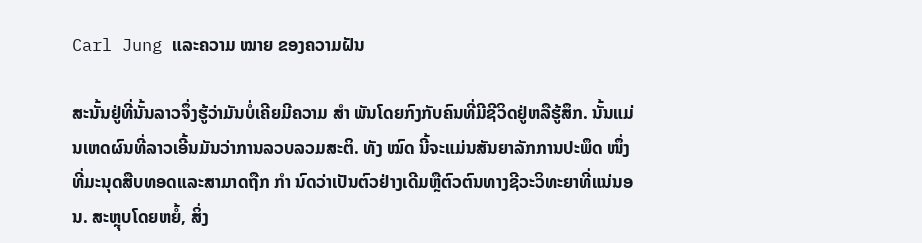Carl Jung ແລະຄວາມ ໝາຍ ຂອງຄວາມຝັນ

ສະນັ້ນຢູ່ທີ່ນັ້ນລາວຈຶ່ງຮູ້ວ່າມັນບໍ່ເຄີຍມີຄວາມ ສຳ ພັນໂດຍກົງກັບຄົນທີ່ມີຊີວິດຢູ່ຫລືຮູ້ສຶກ. ນັ້ນແມ່ນເຫດຜົນທີ່ລາວເອີ້ນມັນວ່າການລວບລວມສະຕິ. ທັງ ໝົດ ນີ້ຈະແມ່ນສັນຍາລັກການປະພຶດ ໜຶ່ງ ທີ່ມະນຸດສືບທອດແລະສາມາດຖືກ ກຳ ນົດວ່າເປັນຕົວຢ່າງເດີມຫຼືຕົວຕົນທາງຊີວະວິທະຍາທີ່ແນ່ນອນ. ສະຫຼຸບໂດຍຫຍໍ້, ສິ່ງ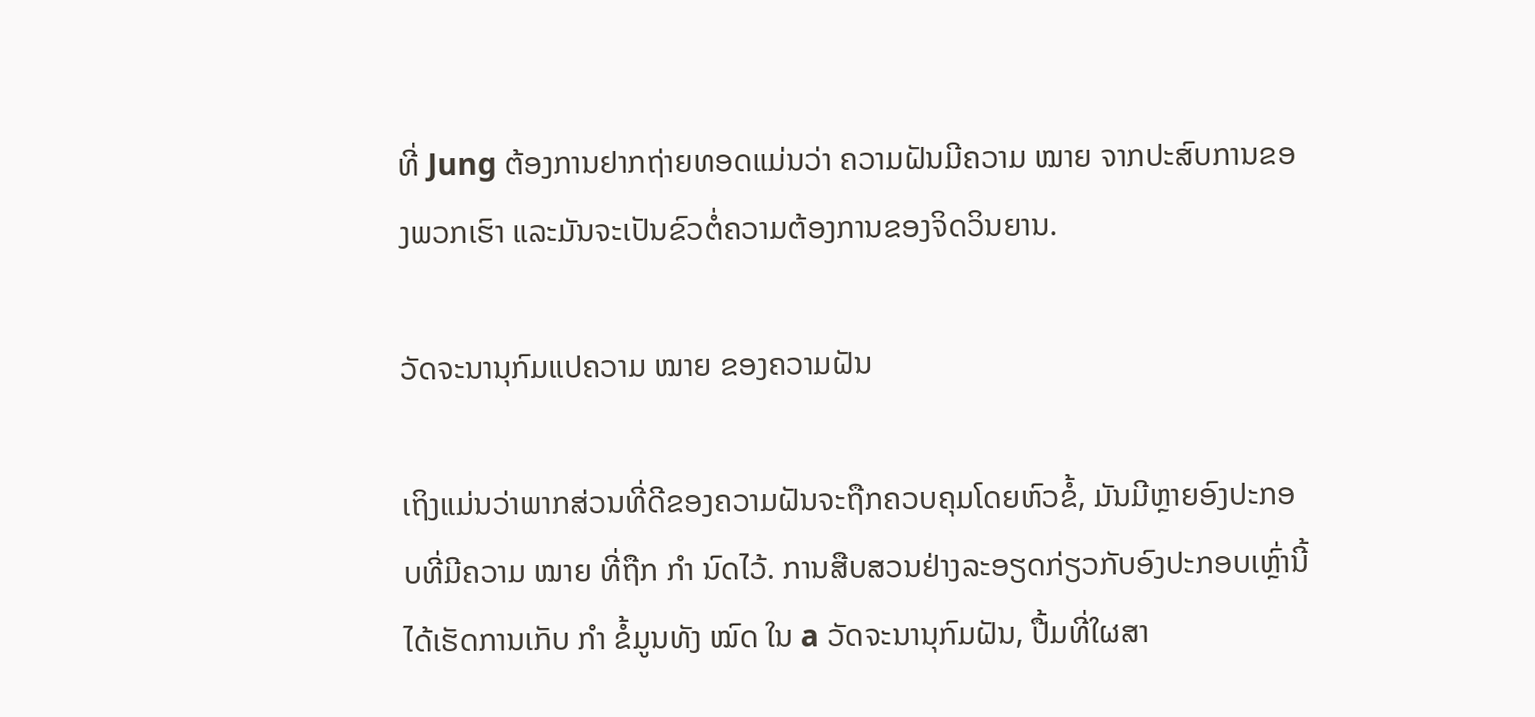ທີ່ Jung ຕ້ອງການຢາກຖ່າຍທອດແມ່ນວ່າ ຄວາມຝັນມີຄວາມ ໝາຍ ຈາກປະສົບການຂອງພວກເຮົາ ແລະມັນຈະເປັນຂົວຕໍ່ຄວາມຕ້ອງການຂອງຈິດວິນຍານ.

ວັດຈະນານຸກົມແປຄວາມ ໝາຍ ຂອງຄວາມຝັນ

ເຖິງແມ່ນວ່າພາກສ່ວນທີ່ດີຂອງຄວາມຝັນຈະຖືກຄວບຄຸມໂດຍຫົວຂໍ້, ມັນມີຫຼາຍອົງປະກອບທີ່ມີຄວາມ ໝາຍ ທີ່ຖືກ ກຳ ນົດໄວ້. ການສືບສວນຢ່າງລະອຽດກ່ຽວກັບອົງປະກອບເຫຼົ່ານີ້ໄດ້ເຮັດການເກັບ ກຳ ຂໍ້ມູນທັງ ໝົດ ໃນ a ວັດຈະນານຸກົມຝັນ, ປື້ມທີ່ໃຜສາ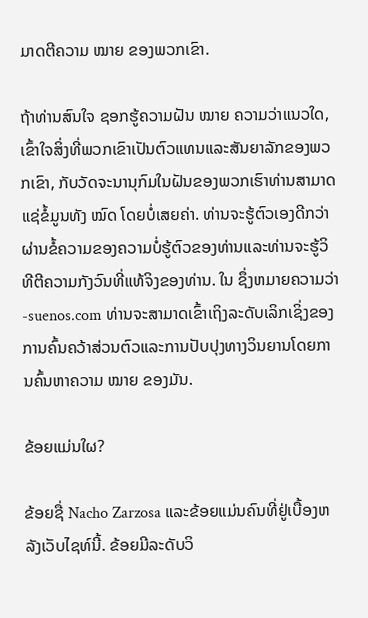ມາດຕີຄວາມ ໝາຍ ຂອງພວກເຂົາ.

ຖ້າທ່ານສົນໃຈ ຊອກຮູ້ຄວາມຝັນ ໝາຍ ຄວາມວ່າແນວໃດ, ເຂົ້າໃຈສິ່ງທີ່ພວກເຂົາເປັນຕົວແທນແລະສັນຍາລັກຂອງພວກເຂົາ, ກັບວັດຈະນານຸກົມໃນຝັນຂອງພວກເຮົາທ່ານສາມາດແຊ່ຂໍ້ມູນທັງ ໝົດ ໂດຍບໍ່ເສຍຄ່າ. ທ່ານຈະຮູ້ຕົວເອງດີກວ່າຜ່ານຂໍ້ຄວາມຂອງຄວາມບໍ່ຮູ້ຕົວຂອງທ່ານແລະທ່ານຈະຮູ້ວິທີຕີຄວາມກັງວົນທີ່ແທ້ຈິງຂອງທ່ານ. ໃນ ຊຶ່ງຫມາຍຄວາມວ່າ -suenos.com ທ່ານຈະສາມາດເຂົ້າເຖິງລະດັບເລິກເຊິ່ງຂອງການຄົ້ນຄວ້າສ່ວນຕົວແລະການປັບປຸງທາງວິນຍານໂດຍການຄົ້ນຫາຄວາມ ໝາຍ ຂອງມັນ.

ຂ້ອຍແມ່ນໃຜ?

ຂ້ອຍຊື່ Nacho Zarzosa ແລະຂ້ອຍແມ່ນຄົນທີ່ຢູ່ເບື້ອງຫລັງເວັບໄຊທ໌ນີ້. ຂ້ອຍມີລະດັບວິ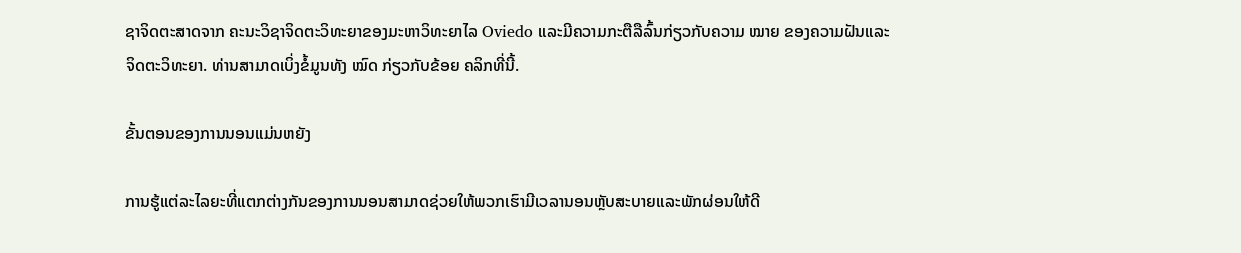ຊາຈິດຕະສາດຈາກ ຄະນະວິຊາຈິດຕະວິທະຍາຂອງມະຫາວິທະຍາໄລ Oviedo ແລະມີຄວາມກະຕືລືລົ້ນກ່ຽວກັບຄວາມ ໝາຍ ຂອງຄວາມຝັນແລະຈິດຕະວິທະຍາ. ທ່ານສາມາດເບິ່ງຂໍ້ມູນທັງ ໝົດ ກ່ຽວກັບຂ້ອຍ ຄລິກທີ່ນີ້.

ຂັ້ນຕອນຂອງການນອນແມ່ນຫຍັງ

ການຮູ້ແຕ່ລະໄລຍະທີ່ແຕກຕ່າງກັນຂອງການນອນສາມາດຊ່ວຍໃຫ້ພວກເຮົາມີເວລານອນຫຼັບສະບາຍແລະພັກຜ່ອນໃຫ້ດີ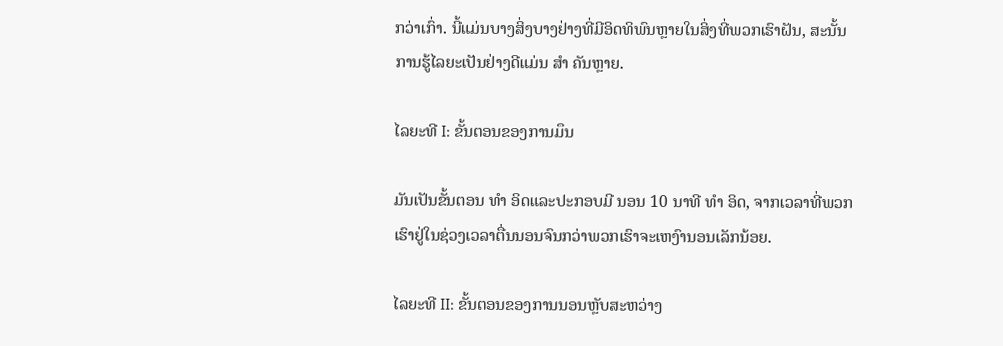ກວ່າເກົ່າ. ນີ້ແມ່ນບາງສິ່ງບາງຢ່າງທີ່ມີອິດທິພົນຫຼາຍໃນສິ່ງທີ່ພວກເຮົາຝັນ, ສະນັ້ນການຮູ້ໄລຍະເປັນຢ່າງດີແມ່ນ ສຳ ຄັນຫຼາຍ.

ໄລຍະທີ I: ຂັ້ນຕອນຂອງການມຶນ

ມັນເປັນຂັ້ນຕອນ ທຳ ອິດແລະປະກອບມີ ນອນ 10 ນາທີ ທຳ ອິດ, ຈາກເວລາທີ່ພວກເຮົາຢູ່ໃນຊ່ວງເວລາຕື່ນນອນຈົນກວ່າພວກເຮົາຈະເຫງົານອນເລັກນ້ອຍ.

ໄລຍະທີ II: ຂັ້ນຕອນຂອງການນອນຫຼັບສະຫວ່າງ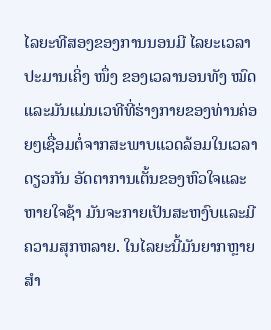ໄລຍະທີສອງຂອງການນອນມີ ໄລຍະເວລາປະມານເຄິ່ງ ໜຶ່ງ ຂອງເວລານອນທັງ ໝົດ ແລະມັນແມ່ນເວທີທີ່ຮ່າງກາຍຂອງທ່ານຄ່ອຍໆເຊື່ອມຕໍ່ຈາກສະພາບແວດລ້ອມໃນເວລາດຽວກັນ ອັດຕາການເຕັ້ນຂອງຫົວໃຈແລະຫາຍໃຈຊ້າ ມັນຈະກາຍເປັນສະຫງົບແລະມີຄວາມສຸກຫລາຍ. ໃນໄລຍະນີ້ມັນຍາກຫຼາຍ ສຳ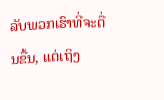ລັບພວກເຮົາທີ່ຈະຕື່ນຂື້ນ, ແຕ່ເຖິງ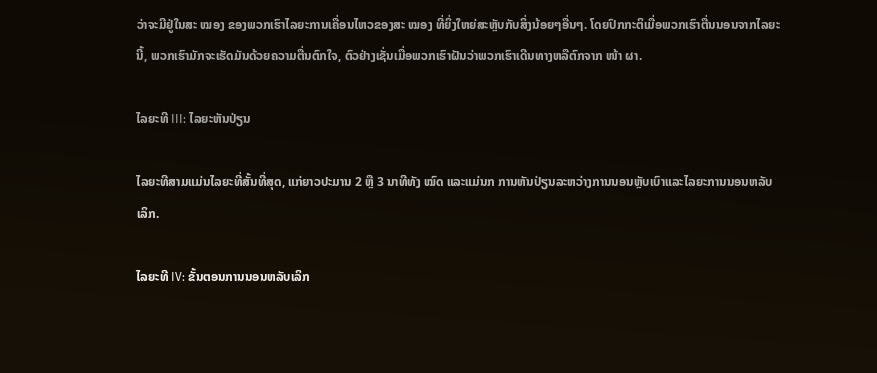ວ່າຈະມີຢູ່ໃນສະ ໝອງ ຂອງພວກເຮົາໄລຍະການເຄື່ອນໄຫວຂອງສະ ໝອງ ທີ່ຍິ່ງໃຫຍ່ສະຫຼັບກັບສິ່ງນ້ອຍໆອື່ນໆ. ໂດຍປົກກະຕິເມື່ອພວກເຮົາຕື່ນນອນຈາກໄລຍະນີ້, ພວກເຮົາມັກຈະເຮັດມັນດ້ວຍຄວາມຕື່ນຕົກໃຈ, ຕົວຢ່າງເຊັ່ນເມື່ອພວກເຮົາຝັນວ່າພວກເຮົາເດີນທາງຫລືຕົກຈາກ ໜ້າ ຜາ.

ໄລຍະທີ III: ໄລຍະຫັນປ່ຽນ

ໄລຍະທີສາມແມ່ນໄລຍະທີ່ສັ້ນທີ່ສຸດ, ແກ່ຍາວປະມານ 2 ຫຼື 3 ນາທີທັງ ໝົດ ແລະແມ່ນກ ການຫັນປ່ຽນລະຫວ່າງການນອນຫຼັບເບົາແລະໄລຍະການນອນຫລັບເລິກ.

ໄລຍະທີ IV: ຂັ້ນຕອນການນອນຫລັບເລິກ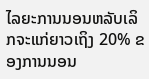ໄລຍະການນອນຫລັບເລິກຈະແກ່ຍາວເຖິງ 20% ຂອງການນອນ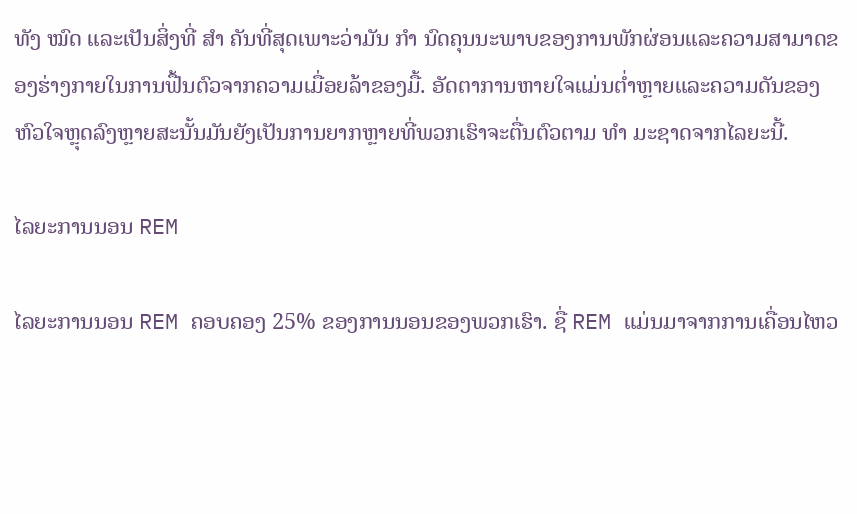ທັງ ໝົດ ແລະເປັນສິ່ງທີ່ ສຳ ຄັນທີ່ສຸດເພາະວ່າມັນ ກຳ ນົດຄຸນນະພາບຂອງການພັກຜ່ອນແລະຄວາມສາມາດຂອງຮ່າງກາຍໃນການຟື້ນຕົວຈາກຄວາມເມື່ອຍລ້າຂອງມື້. ອັດຕາການຫາຍໃຈແມ່ນຕໍ່າຫຼາຍແລະຄວາມດັນຂອງຫົວໃຈຫຼຸດລົງຫຼາຍສະນັ້ນມັນຍັງເປັນການຍາກຫຼາຍທີ່ພວກເຮົາຈະຕື່ນຕົວຕາມ ທຳ ມະຊາດຈາກໄລຍະນີ້.

ໄລຍະການນອນ REM

ໄລຍະການນອນ REM ຄອບຄອງ 25% ຂອງການນອນຂອງພວກເຮົາ. ຊື່ REM ແມ່ນມາຈາກການເຄື່ອນໄຫວ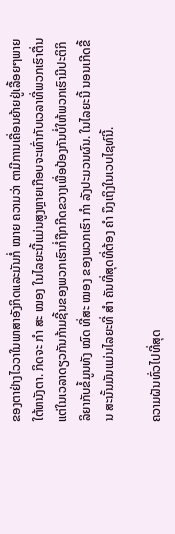ຂອງຕາຢ່າງໄວວາໃນພາສາອັງກິດແລະມັນກໍ່ ໝາຍ ຄວາມວ່າ ຕາມີການເຄື່ອນຍ້າຍຢູ່ເລື້ອຍໆພາຍໃຕ້ຫນັງຕາ. ກິດຈະ ກຳ ສະ ໝອງ ໃນໄລຍະນີ້ແມ່ນສູງຫຼາຍເກືອບຈະເທົ່າກັບເວລາທີ່ພວກເຮົາຕື່ນແຕ່ໃນເວລາດຽວກັນກ້າມຊີ້ນຂອງພວກເຮົາກໍ່ຖືກກີດຂວາງເພື່ອປ້ອງກັນບໍ່ໃຫ້ພວກເຮົາມີປະຕິກິລິຍາກັບຂໍ້ມູນທັງ ໝົດ ທີ່ສະ ໝອງ ຂອງພວກເຮົາ ກຳ ລັງປະມວນຜົນ. ໃນໄລຍະນີ້ ນອນເກີດຂື້ນ ສະນັ້ນມັນແມ່ນໄລຍະທີ່ ສຳ ຄັນທີ່ສຸດທີ່ຕ້ອງ ຄຳ ນຶງເຖິງໃນເວບໄຊທ໌ນີ້.

ຄວາມຝັນທົ່ວໄປທີ່ສຸດ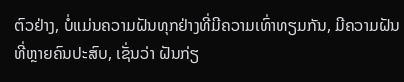ຕົວຢ່າງ, ບໍ່ແມ່ນຄວາມຝັນທຸກຢ່າງທີ່ມີຄວາມເທົ່າທຽມກັນ, ມີຄວາມຝັນທີ່ຫຼາຍຄົນປະສົບ, ເຊັ່ນວ່າ ຝັນກ່ຽ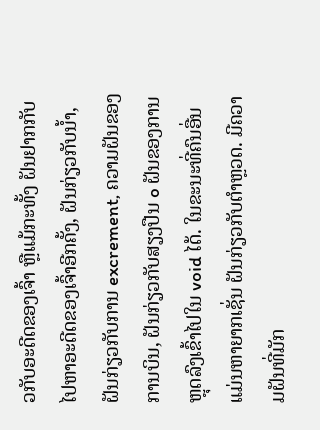ວກັບອະດີດຂອງເຈົ້າ ຫຼືແມ້ກະທັ້ງ ຝັນຢາກກັບໄປຫາອະດີດຂອງເຈົ້າອີກຄັ້ງ, ຝັນກ່ຽວກັບນ້ຳ, ຝັນກ່ຽວກັບການ excrement, ຄວາມຝັນຂອງການບິນ, ຝັນກ່ຽວກັບສຽງປືນ o ຝັນຂອງການຫຼຸດລົງເຂົ້າໄປໃນ void ໄດ້. ໃນຂະນະທີ່ຄົນອື່ນແມ່ນຫາຍາກເຊັ່ນ ຝັນກ່ຽວກັບຕໍາຫຼວດ. ມີຄວາມຝັນທີ່ມັກ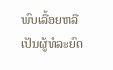ພົບເລື້ອຍຫລືເປັນຜູ້ທໍລະຍົດ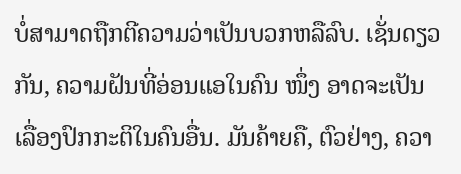ບໍ່ສາມາດຖືກຕີຄວາມວ່າເປັນບວກຫລືລົບ. ເຊັ່ນດຽວກັນ, ຄວາມຝັນທີ່ອ່ອນແອໃນຄົນ ໜຶ່ງ ອາດຈະເປັນເລື່ອງປົກກະຕິໃນຄົນອື່ນ. ມັນຄ້າຍຄື, ຕົວຢ່າງ, ຄວາ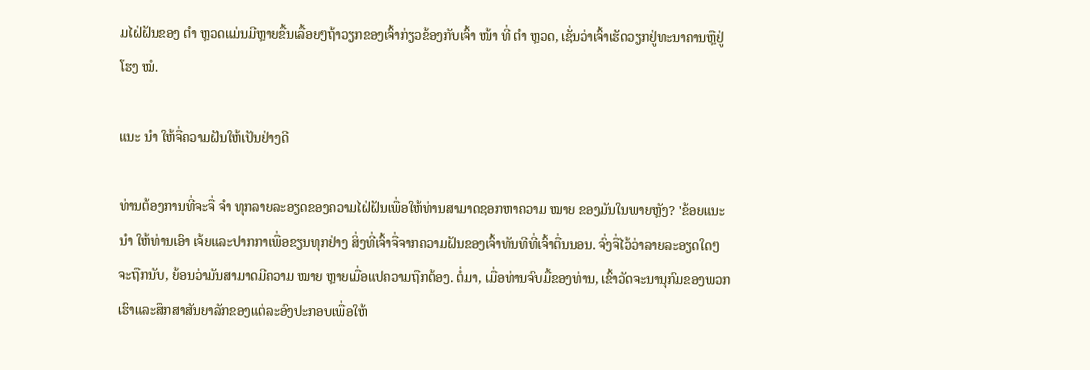ມໄຝ່ຝັນຂອງ ຕຳ ຫຼວດແມ່ນມີຫຼາຍຂື້ນເລື້ອຍໆຖ້າວຽກຂອງເຈົ້າກ່ຽວຂ້ອງກັບເຈົ້າ ໜ້າ ທີ່ ຕຳ ຫຼວດ, ເຊັ່ນວ່າເຈົ້າເຮັດວຽກຢູ່ທະນາຄານຫຼືຢູ່ໂຮງ ໝໍ.

ແນະ ນຳ ໃຫ້ຈື່ຄວາມຝັນໃຫ້ເປັນຢ່າງດີ

ທ່ານຕ້ອງການທີ່ຈະຈື່ ຈຳ ທຸກລາຍລະອຽດຂອງຄວາມໄຝ່ຝັນເພື່ອໃຫ້ທ່ານສາມາດຊອກຫາຄວາມ ໝາຍ ຂອງມັນໃນພາຍຫຼັງ? 'ຂ້ອຍແນະ ນຳ ໃຫ້ທ່ານເອົາ ເຈ້ຍແລະປາກກາເພື່ອຂຽນທຸກຢ່າງ ສິ່ງທີ່ເຈົ້າຈື່ຈາກຄວາມຝັນຂອງເຈົ້າທັນທີທີ່ເຈົ້າຕື່ນນອນ. ຈົ່ງຈື່ໄວ້ວ່າລາຍລະອຽດໃດໆຈະຖືກນັບ, ຍ້ອນວ່າມັນສາມາດມີຄວາມ ໝາຍ ຫຼາຍເມື່ອແປຄວາມຖືກຕ້ອງ. ຕໍ່ມາ, ເມື່ອທ່ານຈົບມື້ຂອງທ່ານ, ເຂົ້າວັດຈະນານຸກົມຂອງພວກເຮົາແລະສຶກສາສັນຍາລັກຂອງແຕ່ລະອົງປະກອບເພື່ອໃຫ້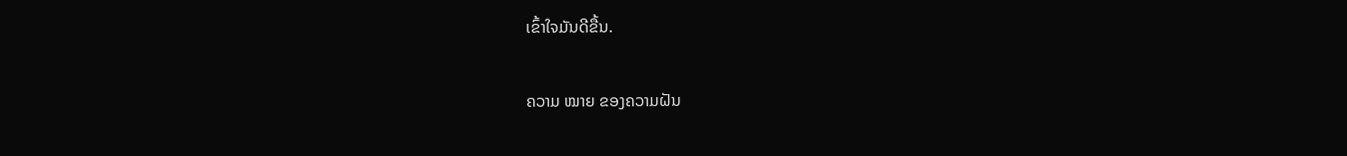ເຂົ້າໃຈມັນດີຂື້ນ.

ຄວາມ ໝາຍ ຂອງຄວາມຝັນ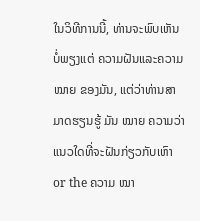ໃນວິທີການນີ້, ທ່ານຈະພົບເຫັນບໍ່ພຽງແຕ່ ຄວາມຝັນແລະຄວາມ ໝາຍ ຂອງມັນ, ແຕ່ວ່າທ່ານສາມາດຮຽນຮູ້ ມັນ ໝາຍ ຄວາມວ່າແນວໃດທີ່ຈະຝັນກ່ຽວກັບເຫົາ or the ຄວາມ ໝາ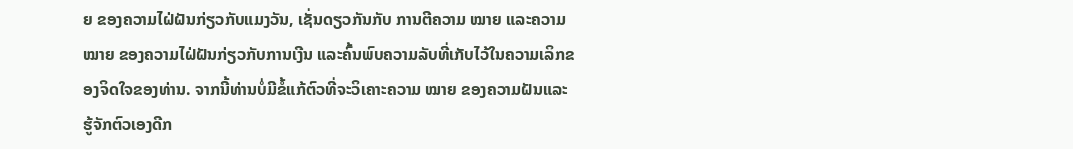ຍ ຂອງຄວາມໄຝ່ຝັນກ່ຽວກັບແມງວັນ, ເຊັ່ນດຽວກັນກັບ ການຕີຄວາມ ໝາຍ ແລະຄວາມ ໝາຍ ຂອງຄວາມໄຝ່ຝັນກ່ຽວກັບການເງີນ ແລະຄົ້ນພົບຄວາມລັບທີ່ເກັບໄວ້ໃນຄວາມເລິກຂອງຈິດໃຈຂອງທ່ານ. ຈາກນີ້ທ່ານບໍ່ມີຂໍ້ແກ້ຕົວທີ່ຈະວິເຄາະຄວາມ ໝາຍ ຂອງຄວາມຝັນແລະຮູ້ຈັກຕົວເອງດີກ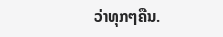ວ່າທຸກໆຄືນ.